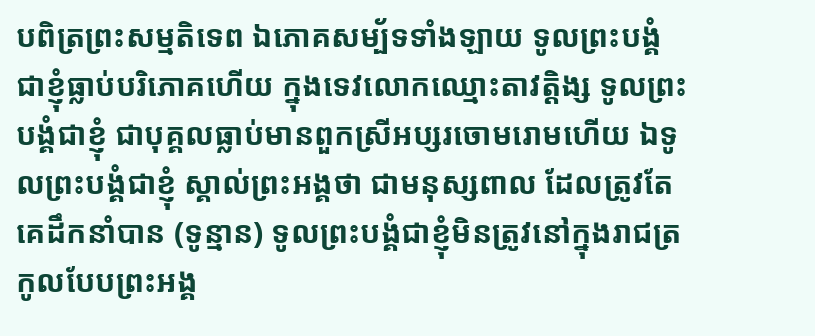បពិត្រព្រះសម្មតិទេព ឯភោគសម្ប័ទទាំងឡាយ ទូលព្រះបង្គំជាខ្ញុំធ្លាប់បរិភោគហើយ ក្នុងទេវលោកឈ្មោះតាវត្តិង្ស ទូលព្រះបង្គំជាខ្ញុំ ជាបុគ្គលធ្លាប់មានពួកស្រីអប្សរចោមរោមហើយ ឯទូលព្រះបង្គំជាខ្ញុំ ស្គាល់ព្រះអង្គថា ជាមនុស្សពាល ដែលត្រូវតែគេដឹកនាំបាន (ទូន្មាន) ទូលព្រះបង្គំជាខ្ញុំមិនត្រូវនៅក្នុងរាជត្រកូលបែបព្រះអង្គ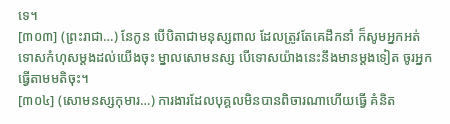ទេ។
[៣០៣] (ព្រះរាជា…) នែកូន បើបិតាជាមនុស្សពាល ដែលត្រូវតែគេដឹកនាំ ក៏សូមអ្នកអត់ទោសកំហុសម្តងដល់យើងចុះ ម្នាលសោមនស្ស បើទោសយ៉ាងនេះនឹងមានម្តងទៀត ចូរអ្នកធ្វើតាមមតិចុះ។
[៣០៤] (សោមនស្សកុមារ…) ការងារដែលបុគ្គលមិនបានពិចារណាហើយធ្វើ គំនិត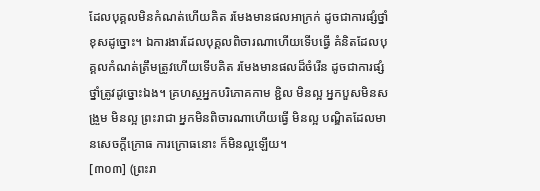ដែលបុគ្គលមិនកំណត់ហើយគិត រមែងមានផលអាក្រក់ ដូចជាការផ្សំថ្នាំខុសដូច្នោះ។ ឯការងារដែលបុគ្គលពិចារណាហើយទើបធ្វើ គំនិតដែលបុគ្គលកំណត់ត្រឹមត្រូវហើយទើបគិត រមែងមានផលដ៏ចំរើន ដូចជាការផ្សំថ្នាំត្រូវដូច្នោះឯង។ គ្រហស្ថអ្នកបរិភោគកាម ខ្ជិល មិនល្អ អ្នកបួសមិនសង្រួម មិនល្អ ព្រះរាជា អ្នកមិនពិចារណាហើយធ្វើ មិនល្អ បណ្ឌិតដែលមានសេចក្តីក្រោធ ការក្រោធនោះ ក៏មិនល្អឡើយ។
[៣០៣] (ព្រះរា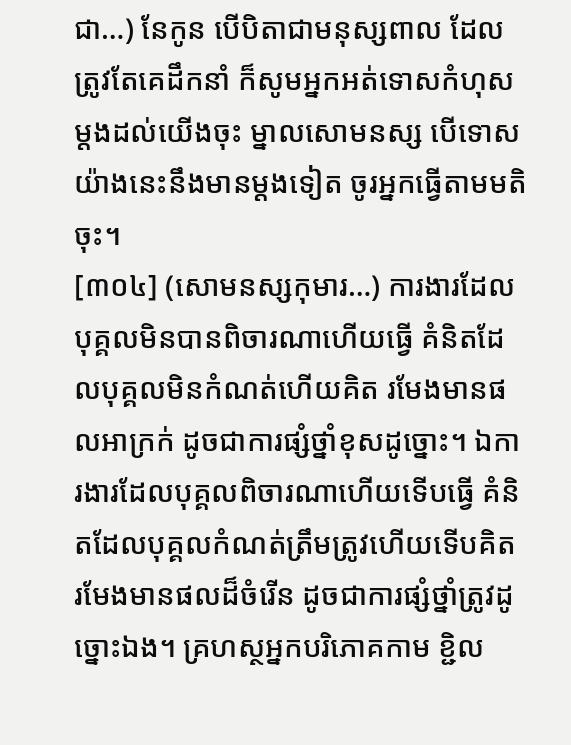ជា…) នែកូន បើបិតាជាមនុស្សពាល ដែលត្រូវតែគេដឹកនាំ ក៏សូមអ្នកអត់ទោសកំហុសម្តងដល់យើងចុះ ម្នាលសោមនស្ស បើទោសយ៉ាងនេះនឹងមានម្តងទៀត ចូរអ្នកធ្វើតាមមតិចុះ។
[៣០៤] (សោមនស្សកុមារ…) ការងារដែលបុគ្គលមិនបានពិចារណាហើយធ្វើ គំនិតដែលបុគ្គលមិនកំណត់ហើយគិត រមែងមានផលអាក្រក់ ដូចជាការផ្សំថ្នាំខុសដូច្នោះ។ ឯការងារដែលបុគ្គលពិចារណាហើយទើបធ្វើ គំនិតដែលបុគ្គលកំណត់ត្រឹមត្រូវហើយទើបគិត រមែងមានផលដ៏ចំរើន ដូចជាការផ្សំថ្នាំត្រូវដូច្នោះឯង។ គ្រហស្ថអ្នកបរិភោគកាម ខ្ជិល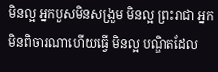មិនល្អ អ្នកបួសមិនសង្រួម មិនល្អ ព្រះរាជា អ្នកមិនពិចារណាហើយធ្វើ មិនល្អ បណ្ឌិតដែល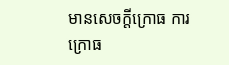មានសេចក្តីក្រោធ ការក្រោធ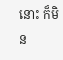នោះ ក៏មិន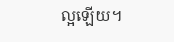ល្អឡើយ។